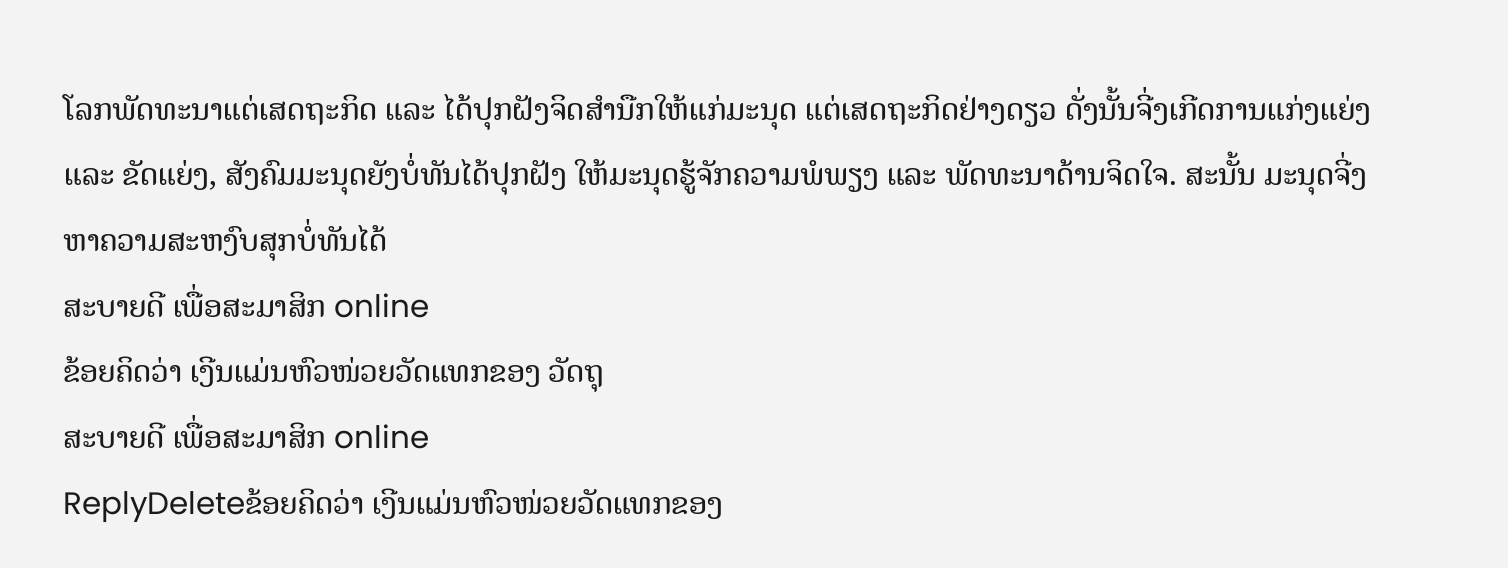ໂລກພັດທະນາແຕ່ເສດຖະກິດ ແລະ ໄດ້ປຸກຝັງຈິດສຳນືກໃຫ້ແກ່ມະນຸດ ແຕ່ເສດຖະກິດຢ່າງດຽວ ດັ່ງນັ້ນຈີ່ງເກີດການແກ່ງແຍ່ງ ແລະ ຂັດແຍ່ງ, ສັງຄົມມະນຸດຍັງບໍ່ທັນໄດ້ປຸກຝັງ ໃຫ້ມະນຸດຮູ້ຈັກຄວາມພໍພຽງ ແລະ ພັດທະນາດ້ານຈິດໃຈ. ສະນັ້ນ ມະນຸດຈີ່ງຫາຄວາມສະຫງົບສຸກບໍ່ທັນໄດ້
ສະບາຍດີ ເພື່ອສະມາສິກ online
ຂ້ອຍຄິດວ່າ ເງີນແມ່ນຫົວໜ່ວຍວັດແທກຂອງ ວັດຖຸ
ສະບາຍດີ ເພື່ອສະມາສິກ online
ReplyDeleteຂ້ອຍຄິດວ່າ ເງີນແມ່ນຫົວໜ່ວຍວັດແທກຂອງ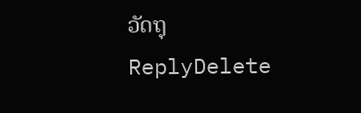ວັດຖຸ
ReplyDelete